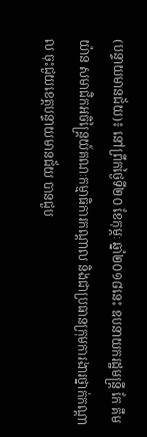(បន្ទាយមានជ័យ)៖ នៅព្រឹកថ្ងៃទី២០ ខែកុម្ភៈ ឆ្នាំ២០១៨នេះ ឧបនាយករដ្ឋមន្ត្រី កែ គឹមយ៉ាន សមាជិកអចិន្ត្រៃយ៍គណៈកម្មាធិការកណ្ដាល និងជាប្រធានក្រុមការងារថ្នាក់កណ្ដាល ចុះជួយខេត្តបន្ទាយមានជ័យ បានជួប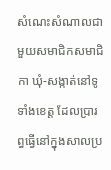សំណេះសំណាលជាមួយសមាជិកសមាជិកា ឃុំ-សង្កាត់នៅទូទាំងខេត្ត ដែលប្រារព្ធធ្វើនៅក្នុងសាលប្រ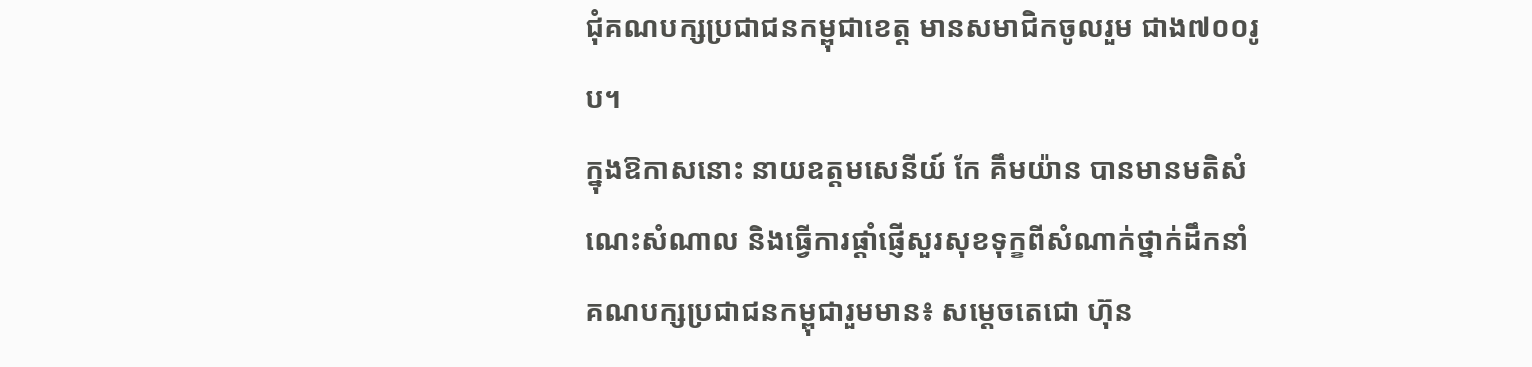ជុំគណបក្សប្រជាជនកម្ពុជាខេត្ត មានសមាជិកចូលរួម ជាង៧០០រូប។
ក្នុងឱកាសនោះ នាយឧត្តមសេនីយ៍ កែ គឹមយ៉ាន បានមានមតិសំណេះសំណាល និងធ្វើការផ្ដាំផ្ញើសួរសុខទុក្ខពីសំណាក់ថ្នាក់ដឹកនាំគណបក្សប្រជាជនកម្ពុជារួមមាន៖ សម្ដេចតេជោ ហ៊ុន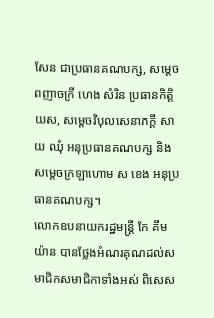សែន ជាប្រធានគណបក្ស, សម្ដេចពញាចក្រី ហេង សំរិន ប្រធានកិត្តិយស, សម្ដេចវិបុលសេនាភក្ដី សាយ ឈុំ អនុប្រធានគណបក្ស និងសម្ដេចក្រឡាហោម ស ខេង អនុប្រធានគណបក្ស។
លោកឧបនាយករដ្ឋមន្រ្តី កែ គឹមយ៉ាន បានថ្លែងអំណរគុណដល់សមាជិកសមាជិកាទាំងអស់ ពិសេស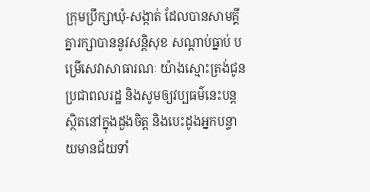ក្រុមប្រឹក្សាឃុំ-សង្កាត់ ដែលបានសាមគ្គីគ្នារក្សាបាននូវសន្តិសុខ សណ្តាប់ធ្នាប់ បម្រើសេវាសាធារណៈ យ៉ាងស្មោះត្រង់ជូនប្រជាពលរដ្ឋ និងសូមឲ្យវប្បធម៌នេះបន្តស្ថិតនៅក្នុងដួងចិត្ត និងបេះដូងអ្នកបន្ទាយមានជ័យទាំ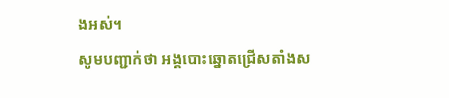ងអស់។
សូមបញ្ជាក់ថា អង្គបោះឆ្នោតជ្រើសតាំងស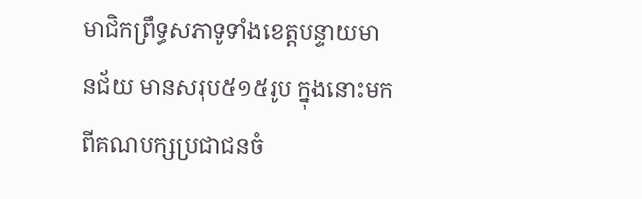មាជិកព្រឹទ្ធសភាទូទាំងខេត្តបន្ទាយមានជ័យ មានសរុប៥១៥រូប ក្នុងនោះមកពីគណបក្សប្រជាជនចំ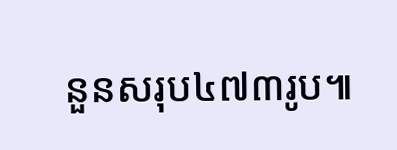នួនសរុប៤៧៣រូប៕